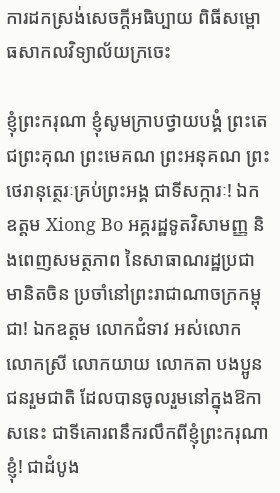ការដកស្រង់សេចក្តីអធិប្បាយ ពិធីសម្ពោធសាកលវិទ្យាល័យក្រចេះ

ខ្ញុំព្រះករុណា ខ្ញុំសូមក្រាបថ្វាយបង្គំ ព្រះតេជព្រះគុណ ព្រះមេគណ ព្រះអនុគណ ព្រះថេរានុត្ថេរៈគ្រប់ព្រះអង្គ ជាទីសក្ការៈ! ឯកឧត្តម Xiong Bo អគ្គរដ្ឋទូតវិសាមញ្ញ និងពេញសមត្ថភាព នៃសាធាណរដ្ឋប្រជាមានិតចិន ប្រចាំនៅព្រះរាជាណាចក្រកម្ពុជា! ឯកឧត្តម លោកជំទាវ អស់លោក លោកស្រី លោកយាយ លោកតា បងប្អូនជនរួមជាតិ ដែលបានចូលរួមនៅក្នុងឱកាសនេះ ជាទីគោរពនឹករលឹកពីខ្ញុំព្រះករុណាខ្ញុំ! ជាដំបូង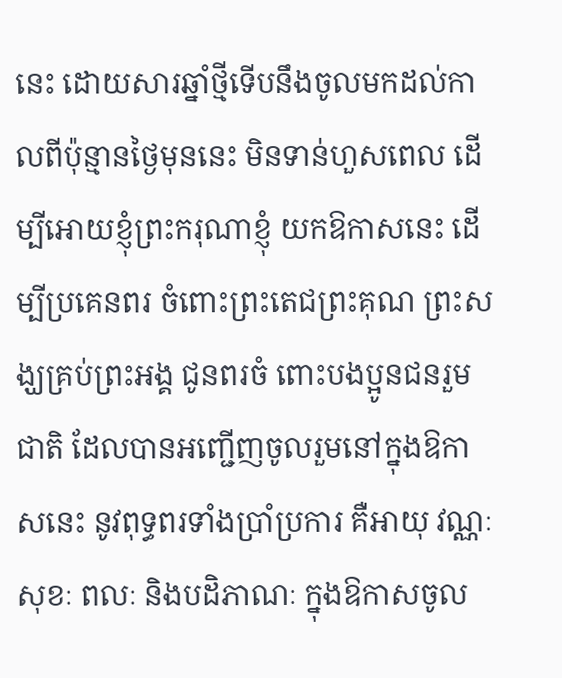នេះ ដោយសារឆ្នាំថ្មីទើបនឹងចូលមកដល់កាលពីប៉ុន្មានថ្ងៃមុននេះ មិនទាន់ហួសពេល ដើម្បីអោយខ្ញុំព្រះករុណាខ្ញុំ យកឱកាសនេះ ដើម្បីប្រគេនពរ ចំពោះព្រះតេជព្រះគុណ ព្រះសង្ឃគ្រប់ព្រះអង្គ ជូនពរចំ ពោះបងប្អូនជនរួមជាតិ ដែលបានអញ្ជើញចូលរួមនៅក្នុងឱកាសនេះ នូវពុទ្ធពរទាំងប្រាំប្រការ គឺអាយុ វណ្ណៈ សុខៈ ពលៈ និងបដិភាណៈ ក្នុងឱកាសចូល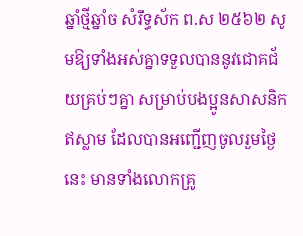ឆ្នាំថ្មីឆ្នាំច សំរឹទ្ធស័ក ព.ស ២៥៦២ សូមឱ្យទាំងអស់គ្នាទទួលបាននូវជោគជ័យគ្រប់ៗគ្នា សម្រាប់បងប្អូនសាសនិកឥស្លាម ដែលបានអញ្ជើញចូលរួមថ្ងៃនេះ មានទាំងលោកគ្រូ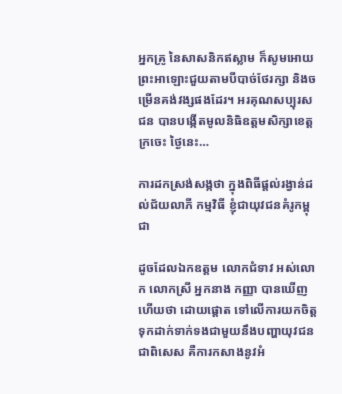អ្នកគ្រូ នៃសាសនិកឥស្លាម ក៏សូមអោយព្រះអាឡោះជួយតាមបីបាច់ថែរក្សា និងចម្រើនគង់វង្សផងដែរ។ អរគុណសប្បុរសជន បានបង្កើតមូលនិធិឧត្តមសិក្សាខេត្តក្រចេះ ថ្ងៃនេះ…

ការដកស្រង់សង្កថា ក្នុងពិធីផ្តល់រង្វាន់ដល់ជ័យលាភី កម្មវិធី ខ្ញុំជាយុវជនគំរូកម្ពុជា

ដូចដែលឯកឧត្តម លោកជំទាវ អស់លោក លោកស្រី អ្នកនាង កញ្ញា បានឃើញហើយថា ដោយផ្ដោត ទៅលើការយកចិត្តទុកដាក់ទាក់ទងជាមួយនឹងបញ្ហាយុវជន ជាពិសេស គឺការកសាងនូវអំ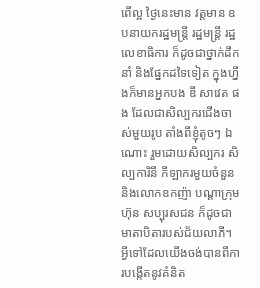ពើល្អ ថ្ងៃនេះមាន វត្តមាន ឧបនាយករដ្ឋមន្រ្តី រដ្ឋមន្រ្តី រដ្ឋលេខាធិការ ក៏ដូចជាថ្នាក់ដឹកនាំ និងផ្នែកដទៃទៀត ក្នុងហ្នឹងក៏មានអ្នកបង ឌី សាវេត ផង ដែលជាសិល្បករជើងចាស់មួយរូប តាំងពីខ្ញុំតូចៗ ឯណោះ រួមដោយសិល្បករ សិល្បការិនី កីឡាករមួយចំនួន និងលោកឧកញ៉ា បណ្ដាក្រុមហ៊ុន សប្បុរសជន ក៏ដូចជាមាតាបិតារបស់ជ័យលាភី។ អ្វីទៅដែលយើងចង់បានពីការបង្កើតនូវគំនិត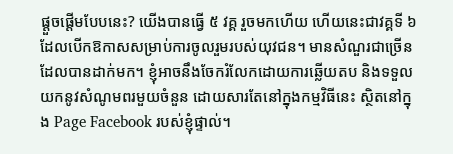ផ្ដួចផ្ដើមបែបនេះ? យើងបានធ្វើ ៥ វគ្គ រួចមកហើយ ហើយនេះជាវគ្គទី ៦ ដែលបើកឱកាសសម្រាប់ការចូលរួមរបស់យុវជន។ មានសំណួរជាច្រើនដែលបានដាក់មក។ ខ្ញុំអាចនឹងចែករំលែកដោយការឆ្លើយតប និងទទួលយកនូវសំណូមពរមួយចំនួន ដោយសារតែនៅក្នុងកម្មវិធីនេះ ស្ថិតនៅក្នុង Page Facebook របស់ខ្ញុំផ្ទាល់។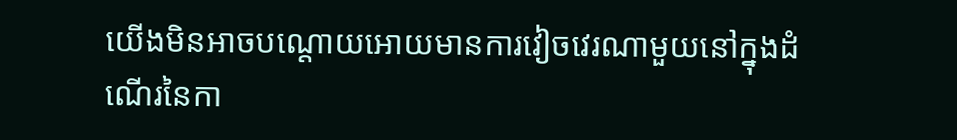យើងមិនអាចបណ្ដោយអោយមានការវៀចវេរណាមួយនៅក្នុងដំណើរនៃកា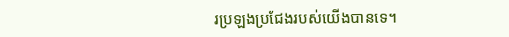រប្រឡងប្រជែងរបស់យើងបានទេ។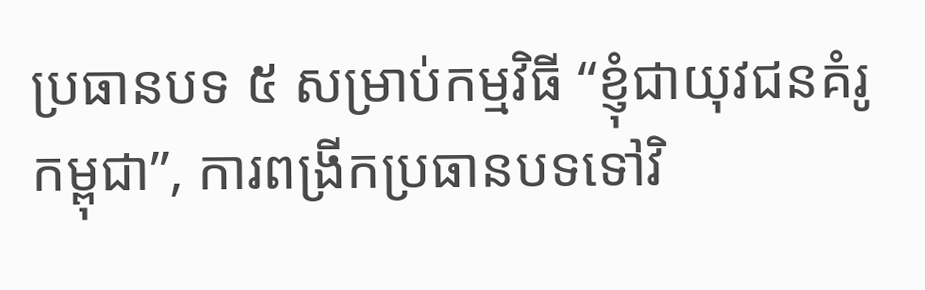ប្រធានបទ ៥ សម្រាប់កម្មវិធី “ខ្ញុំជាយុវជនគំរូកម្ពុជា”, ការពង្រីកប្រធានបទទៅវិ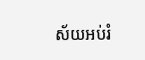ស័យអប់រំ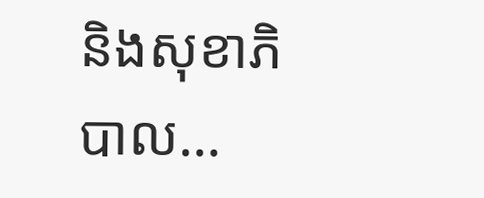និងសុខាភិបាល…